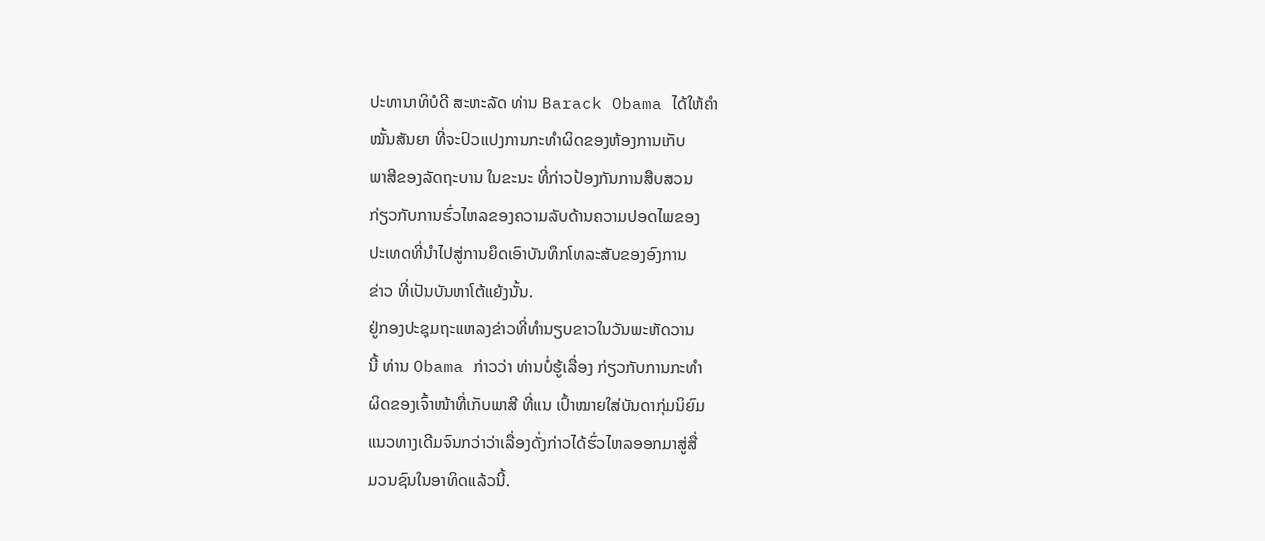ປະທານາທິບໍດີ ສະຫະລັດ ທ່ານ Barack Obama ໄດ້ໃຫ້ຄໍາ
ໝັ້ນສັນຍາ ທີ່ຈະປົວແປງການກະທໍາຜິດຂອງຫ້ອງການເກັບ
ພາສີຂອງລັດຖະບານ ໃນຂະນະ ທີ່ກ່າວປ້ອງກັນການສືບສວນ
ກ່ຽວກັບການຮົ່ວໄຫລຂອງຄວາມລັບດ້ານຄວາມປອດໄພຂອງ
ປະເທດທີ່ນໍາໄປສູ່ການຍຶດເອົາບັນທຶກໂທລະສັບຂອງອົງການ
ຂ່າວ ທີ່ເປັນບັນຫາໂຕ້ແຍ້ງນັ້ນ.
ຢູ່ກອງປະຊຸມຖະແຫລງຂ່າວທີ່ທໍານຽບຂາວໃນວັນພະຫັດວານ
ນີ້ ທ່ານ Obama ກ່າວວ່າ ທ່ານບໍ່ຮູ້ເລື່ອງ ກ່ຽວກັບການກະທໍາ
ຜິດຂອງເຈົ້າໜ້າທີ່ເກັບພາສີ ທີ່ແນ ເປົ້າໝາຍໃສ່ບັນດາກຸ່ມນິຍົມ
ແນວທາງເດີມຈົນກວ່າວ່າເລື່ອງດັ່ງກ່າວໄດ້ຮົ່ວໄຫລອອກມາສູ່ສື່
ມວນຊົນໃນອາທິດແລ້ວນີ້.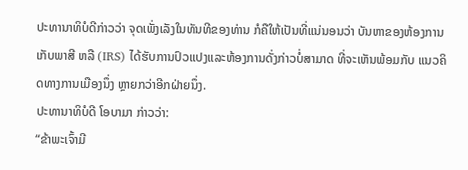ປະທານາທິບໍດີກ່າວວ່າ ຈຸດເພັ່ງເລັງໃນທັນທີຂອງທ່ານ ກໍຄືໃຫ້ເປັນທີ່ແນ່ນອນວ່າ ບັນຫາຂອງຫ້ອງການເກັບພາສີ ຫລື (IRS) ໄດ້ຮັບການປົວແປງແລະຫ້ອງການດັ່ງກ່າວບໍ່ສາມາດ ທີ່ຈະເຫັນພ້ອມກັບ ແນວຄິດທາງການເມືອງນຶ່ງ ຫຼາຍກວ່າອີກຝ່າຍນຶ່ງ.
ປະທານາທິບໍດີ ໂອບາມາ ກ່າວວ່າ:
“ຂ້າພະເຈົ້າມີ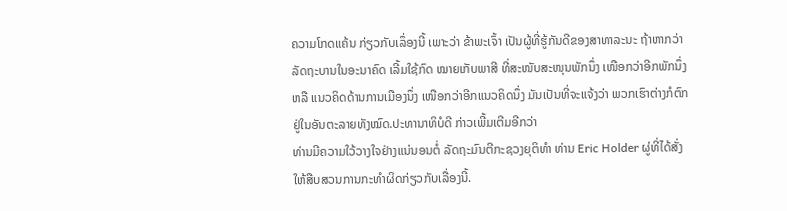ຄວາມໂກດແຄ້ນ ກ່ຽວກັບເລຶ່ອງນີ້ ເພາະວ່າ ຂ້າພະເຈົ້າ ເປັນຜູ້ທີ່ຮູ້ກັນດີຂອງສາທາລະນະ ຖ້າຫາກວ່າ ລັດຖະບານໃນອະນາຄົດ ເລີ້ມໃຊ້ກົດ ໝາຍເກັບພາສີ ທີ່ສະໜັບສະໜຸນພັກນຶ່ງ ເໜືອກວ່າອີກພັກນຶ່ງ ຫລື ແນວຄິດດ້ານການເມືອງນຶ່ງ ເໜືອກວ່າອີກແນວຄິດນຶ່ງ ມັນເປັນທີ່ຈະແຈ້ງວ່າ ພວກເຮົາຕ່າງກໍຕົກຢູ່ໃນອັນຕະລາຍທັງໝົດ.ປະທານາທິບໍດີ ກ່າວເພີ້ມເຕີມອີກວ່າ
ທ່ານມີຄວາມໃວ້ວາງໃຈຢ່າງແນ່ນອນຕໍ່ ລັດຖະມົນຕີກະຊວງຍຸຕິທໍາ ທ່ານ Eric Holder ຜູ່ທີ່ໄດ້ສັ່ງໃຫ້ສືບສວນການກະທໍາຜິດກ່ຽວກັບເລື່ອງນີ້.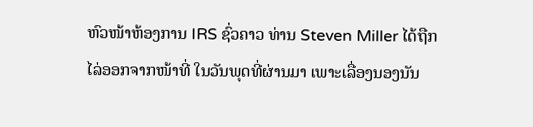ຫົວໜ້າຫ້ອງການ IRS ຊົ່ວຄາວ ທ່ານ Steven Miller ໄດ້ຖືກໄລ່ອອກຈາກໜ້າທີ່ ໃນວັນພຸດທີ່ຜ່ານມາ ເພາະເລື່ອງນອງນັນ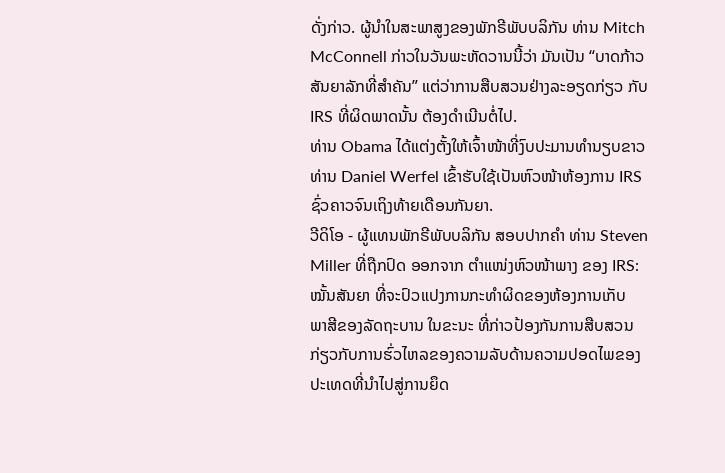ດັ່ງກ່າວ. ຜູ້ນຳໃນສະພາສູງຂອງພັກຣີພັບບລິກັນ ທ່ານ Mitch McConnell ກ່າວໃນວັນພະຫັດວານນີ້ວ່າ ມັນເປັນ “ບາດກ້າວສັນຍາລັກທີ່ສໍາຄັນ” ແຕ່ວ່າການສືບສວນຢ່າງລະອຽດກ່ຽວ ກັບ IRS ທີ່ຜິດພາດນັ້ນ ຕ້ອງດໍາເນີນຕໍ່ໄປ.
ທ່ານ Obama ໄດ້ແຕ່ງຕັ້ງໃຫ້ເຈົ້າໜ້າທີ່ງົບປະມານທໍານຽບຂາວ ທ່ານ Daniel Werfel ເຂົ້າຮັບໃຊ້ເປັນຫົວໜ້າຫ້ອງການ IRS ຊົ່ວຄາວຈົນເຖິງທ້າຍເດືອນກັນຍາ.
ວີດິໂອ - ຜູ້ແທນພັກຣີພັບບລິກັນ ສອບປາກຄໍາ ທ່ານ Steven Miller ທີ່ຖືກປົດ ອອກຈາກ ຕໍາແໜ່ງຫົວໜ້າພາງ ຂອງ IRS:
ໝັ້ນສັນຍາ ທີ່ຈະປົວແປງການກະທໍາຜິດຂອງຫ້ອງການເກັບ
ພາສີຂອງລັດຖະບານ ໃນຂະນະ ທີ່ກ່າວປ້ອງກັນການສືບສວນ
ກ່ຽວກັບການຮົ່ວໄຫລຂອງຄວາມລັບດ້ານຄວາມປອດໄພຂອງ
ປະເທດທີ່ນໍາໄປສູ່ການຍຶດ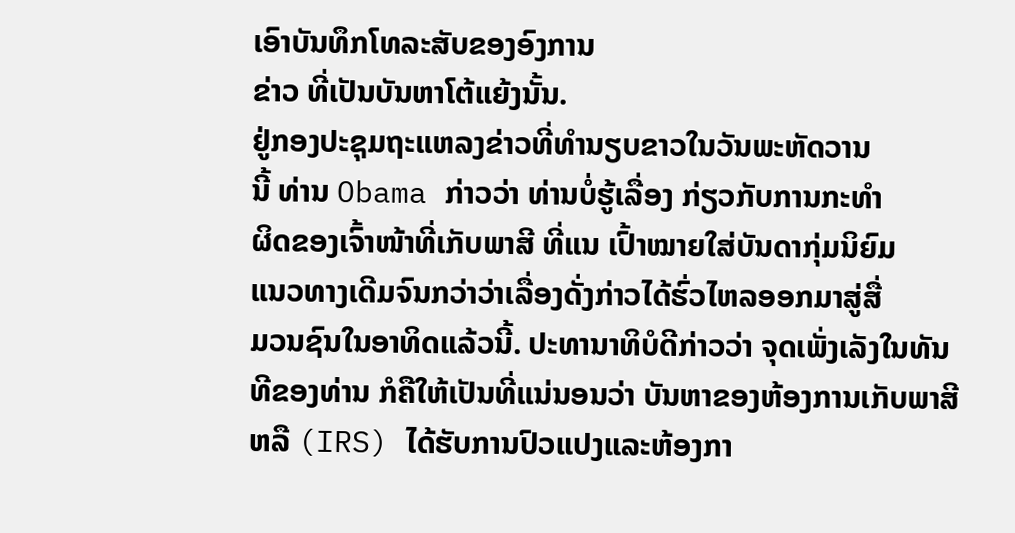ເອົາບັນທຶກໂທລະສັບຂອງອົງການ
ຂ່າວ ທີ່ເປັນບັນຫາໂຕ້ແຍ້ງນັ້ນ.
ຢູ່ກອງປະຊຸມຖະແຫລງຂ່າວທີ່ທໍານຽບຂາວໃນວັນພະຫັດວານ
ນີ້ ທ່ານ Obama ກ່າວວ່າ ທ່ານບໍ່ຮູ້ເລື່ອງ ກ່ຽວກັບການກະທໍາ
ຜິດຂອງເຈົ້າໜ້າທີ່ເກັບພາສີ ທີ່ແນ ເປົ້າໝາຍໃສ່ບັນດາກຸ່ມນິຍົມ
ແນວທາງເດີມຈົນກວ່າວ່າເລື່ອງດັ່ງກ່າວໄດ້ຮົ່ວໄຫລອອກມາສູ່ສື່
ມວນຊົນໃນອາທິດແລ້ວນີ້. ປະທານາທິບໍດີກ່າວວ່າ ຈຸດເພັ່ງເລັງໃນທັນທີຂອງທ່ານ ກໍຄືໃຫ້ເປັນທີ່ແນ່ນອນວ່າ ບັນຫາຂອງຫ້ອງການເກັບພາສີ ຫລື (IRS) ໄດ້ຮັບການປົວແປງແລະຫ້ອງກາ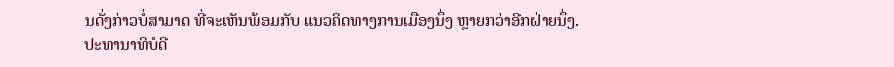ນດັ່ງກ່າວບໍ່ສາມາດ ທີ່ຈະເຫັນພ້ອມກັບ ແນວຄິດທາງການເມືອງນຶ່ງ ຫຼາຍກວ່າອີກຝ່າຍນຶ່ງ.
ປະທານາທິບໍດີ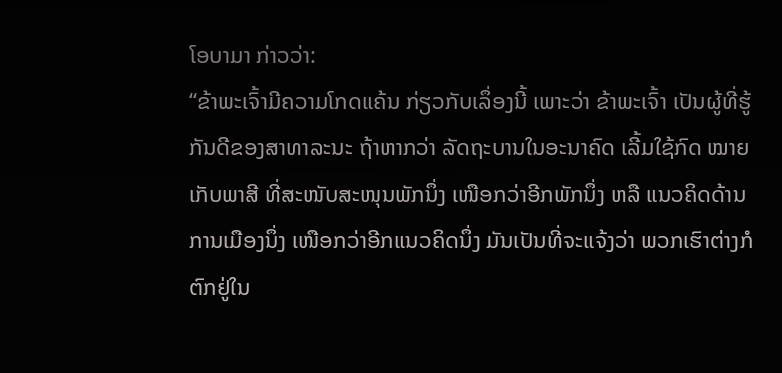ໂອບາມາ ກ່າວວ່າ:
“ຂ້າພະເຈົ້າມີຄວາມໂກດແຄ້ນ ກ່ຽວກັບເລຶ່ອງນີ້ ເພາະວ່າ ຂ້າພະເຈົ້າ ເປັນຜູ້ທີ່ຮູ້ກັນດີຂອງສາທາລະນະ ຖ້າຫາກວ່າ ລັດຖະບານໃນອະນາຄົດ ເລີ້ມໃຊ້ກົດ ໝາຍເກັບພາສີ ທີ່ສະໜັບສະໜຸນພັກນຶ່ງ ເໜືອກວ່າອີກພັກນຶ່ງ ຫລື ແນວຄິດດ້ານການເມືອງນຶ່ງ ເໜືອກວ່າອີກແນວຄິດນຶ່ງ ມັນເປັນທີ່ຈະແຈ້ງວ່າ ພວກເຮົາຕ່າງກໍຕົກຢູ່ໃນ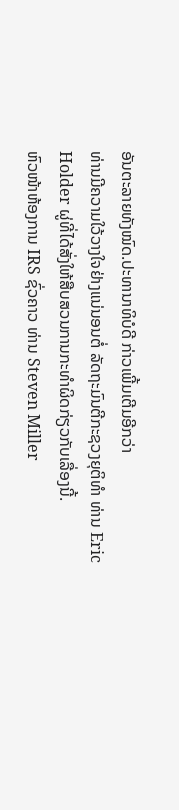ອັນຕະລາຍທັງໝົດ.ປະທານາທິບໍດີ ກ່າວເພີ້ມເຕີມອີກວ່າ
ທ່ານມີຄວາມໃວ້ວາງໃຈຢ່າງແນ່ນອນຕໍ່ ລັດຖະມົນຕີກະຊວງຍຸຕິທໍາ ທ່ານ Eric Holder ຜູ່ທີ່ໄດ້ສັ່ງໃຫ້ສືບສວນການກະທໍາຜິດກ່ຽວກັບເລື່ອງນີ້.
ຫົວໜ້າຫ້ອງການ IRS ຊົ່ວຄາວ ທ່ານ Steven Miller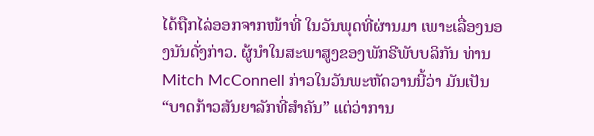ໄດ້ຖືກໄລ່ອອກຈາກໜ້າທີ່ ໃນວັນພຸດທີ່ຜ່ານມາ ເພາະເລື່ອງນອງນັນດັ່ງກ່າວ. ຜູ້ນຳໃນສະພາສູງຂອງພັກຣີພັບບລິກັນ ທ່ານ Mitch McConnell ກ່າວໃນວັນພະຫັດວານນີ້ວ່າ ມັນເປັນ “ບາດກ້າວສັນຍາລັກທີ່ສໍາຄັນ” ແຕ່ວ່າການ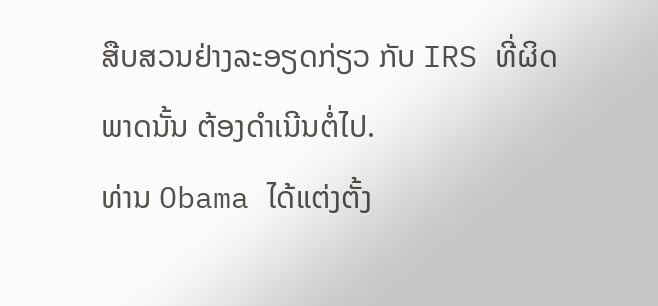ສືບສວນຢ່າງລະອຽດກ່ຽວ ກັບ IRS ທີ່ຜິດພາດນັ້ນ ຕ້ອງດໍາເນີນຕໍ່ໄປ.
ທ່ານ Obama ໄດ້ແຕ່ງຕັ້ງ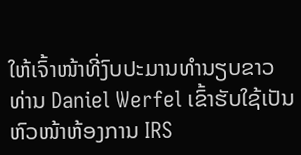ໃຫ້ເຈົ້າໜ້າທີ່ງົບປະມານທໍານຽບຂາວ ທ່ານ Daniel Werfel ເຂົ້າຮັບໃຊ້ເປັນຫົວໜ້າຫ້ອງການ IRS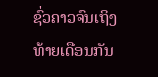ຊົ່ວຄາວຈົນເຖິງທ້າຍເດືອນກັນ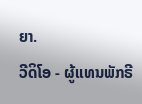ຍາ.
ວີດິໂອ - ຜູ້ແທນພັກຣີ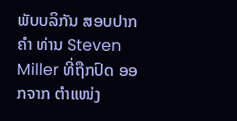ພັບບລິກັນ ສອບປາກຄໍາ ທ່ານ Steven Miller ທີ່ຖືກປົດ ອອກຈາກ ຕໍາແໜ່ງ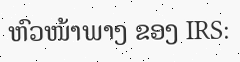ຫົວໜ້າພາງ ຂອງ IRS: